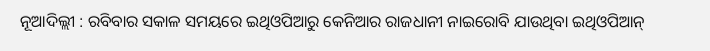ନୂଆଦିଲ୍ଲୀ : ରବିବାର ସକାଳ ସମୟରେ ଇଥିଓପିଆରୁ କେନିଆର ରାଜଧାନୀ ନାଇରୋବି ଯାଉଥିବା ଇଥିଓପିଆନ୍‌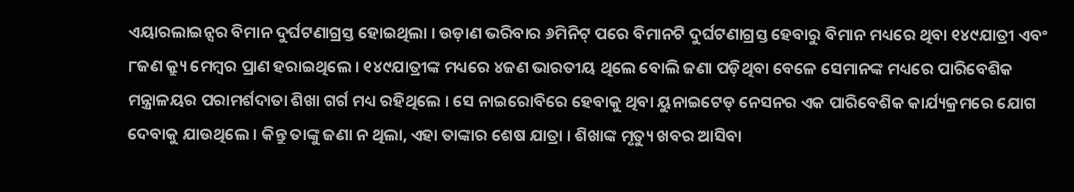ଏୟାରଲାଇନ୍ସର ବିମାନ ଦୁର୍ଘଟଣାଗ୍ରସ୍ତ ହୋଇଥିଲା । ଉଡ଼ାଣ ଭରିବାର ୬ମିନିଟ୍‌ ପରେ ବିମାନଟି ଦୁର୍ଘଟଣାଗ୍ରସ୍ତ ହେବାରୁ ବିମାନ ମଧ୍ୟରେ ଥିବା ୧୪୯ଯାତ୍ରୀ ଏବଂ ୮ଜଣ କ୍ର୍ୟୁ ମେମ୍ବର ପ୍ରାଣ ହରାଇଥିଲେ । ୧୪୯ଯାତ୍ରୀଙ୍କ ମଧ୍ୟରେ ୪ଜଣ ଭାରତୀୟ ଥିଲେ ବୋଲି ଜଣା ପଡ଼ିଥିବା ବେଳେ ସେମାନଙ୍କ ମଧ୍ୟରେ ପାରିବେଶିକ ମନ୍ତ୍ରାଳୟର ପରାମର୍ଶଦାତା ଶିଖା ଗର୍ଗ ମଧ୍ୟ ରହିଥିଲେ । ସେ ନାଇରୋବିରେ ହେବାକୁ ଥିବା ୟୁନାଇଟେଡ୍‌ ନେସନର ଏକ ପାରିବେଶିକ କାର୍ଯ୍ୟକ୍ରମରେ ଯୋଗ ଦେବାକୁ ଯାଉଥିଲେ । କିନ୍ତୁ ତାଙ୍କୁ ଜଣା ନ ଥିଲା, ଏହା ତାଙ୍କାର ଶେଷ ଯାତ୍ରା । ଶିଖାଙ୍କ ମୃତ୍ୟୁ ଖବର ଆସିବା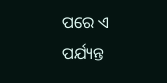ପରେ ଏ ପର୍ଯ୍ୟନ୍ତ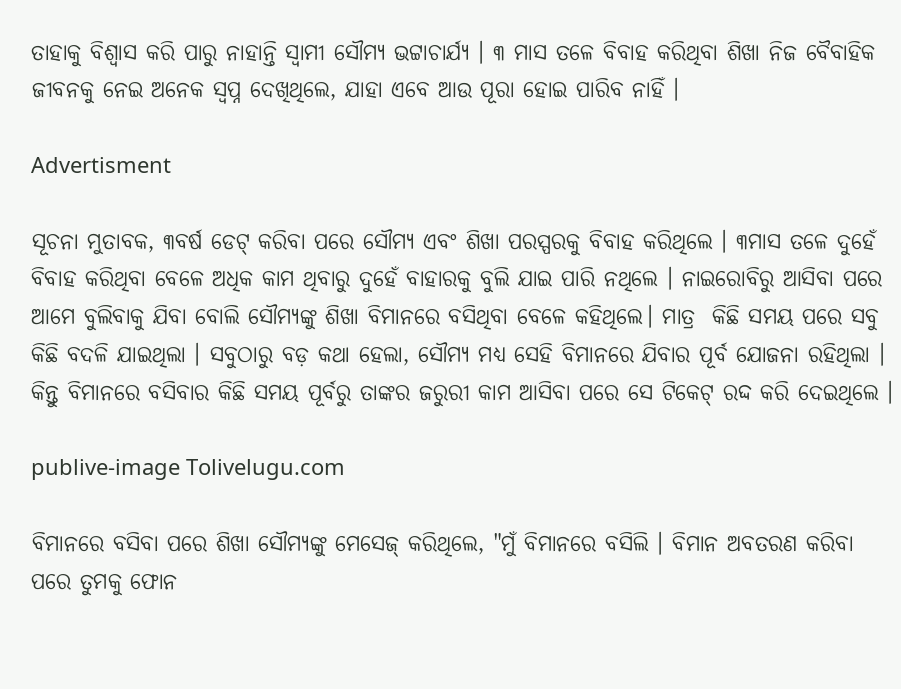ତାହାକୁ ବିଶ୍ୱାସ କରି ପାରୁ ନାହାନ୍ତି ସ୍ୱାମୀ ସୌମ୍ୟ ଭଟ୍ଟାଚାର୍ଯ୍ୟ । ୩ ମାସ ତଳେ ବିବାହ କରିଥିବା ଶିଖା ନିଜ ବୈବାହିକ ଜୀବନକୁ ନେଇ ଅନେକ ସ୍ୱପ୍ନ ଦେଖିଥିଲେ, ଯାହା ଏବେ ଆଉ ପୂରା ହୋଇ ପାରିବ ନାହିଁ ।

Advertisment

ସୂଚନା ମୁତାବକ, ୩ବର୍ଷ ଡେଟ୍‌ କରିବା ପରେ ସୌମ୍ୟ ଏବଂ ଶିଖା ପରସ୍ପରକୁ ବିବାହ କରିଥିଲେ । ୩ମାସ ତଳେ ଦୁହେଁ ବିବାହ କରିଥିବା ବେଳେ ଅଧିକ କାମ ଥିବାରୁ ଦୁହେଁ ବାହାରକୁ ବୁଲି ଯାଇ ପାରି ନଥିଲେ । ନାଇରୋବିରୁ ଆସିବା ପରେ ଆମେ ବୁଲିବାକୁ ଯିବା ବୋଲି ସୌମ୍ୟଙ୍କୁ ଶିଖା ବିମାନରେ ବସିଥିବା ବେଳେ କହିଥିଲେ। ମାତ୍ର  କିଛି ସମୟ ପରେ ସବୁ କିଛି ବଦଳି ଯାଇଥିଲା । ସବୁଠାରୁ ବଡ଼ କଥା ହେଲା, ସୌମ୍ୟ ମଧ୍ୟ ସେହି ବିମାନରେ ଯିବାର ପୂର୍ବ ଯୋଜନା ରହିଥିଲା । କିନ୍ତୁ ବିମାନରେ ବସିବାର କିଛି ସମୟ ପୂର୍ବରୁ ତାଙ୍କର ଜରୁରୀ କାମ ଆସିବା ପରେ ସେ ଟିକେଟ୍‌ ରଦ୍ଦ କରି ଦେଇଥିଲେ ।

publive-image Tolivelugu.com

ବିମାନରେ ବସିବା ପରେ ଶିଖା ସୌମ୍ୟଙ୍କୁ ମେସେଜ୍‌ କରିଥିଲେ, "ମୁଁ ବିମାନରେ ବସିଲି । ବିମାନ ଅବତରଣ କରିବା ପରେ ତୁମକୁ ଫୋନ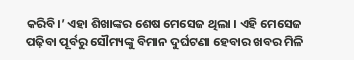କରିବି।’ ଏହା ଶିଖାଙ୍କର ଶେଷ ମେସେଜ ଥିଲା । ଏହି ମେସେଜ ପଢ଼ିବା ପୂର୍ବରୁ ସୌମ୍ୟଙ୍କୁ ବିମାନ ଦୁର୍ଘଟଣା ହେବାର ଖବର ମିଳି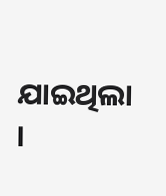ଯାଇଥିଲା ।